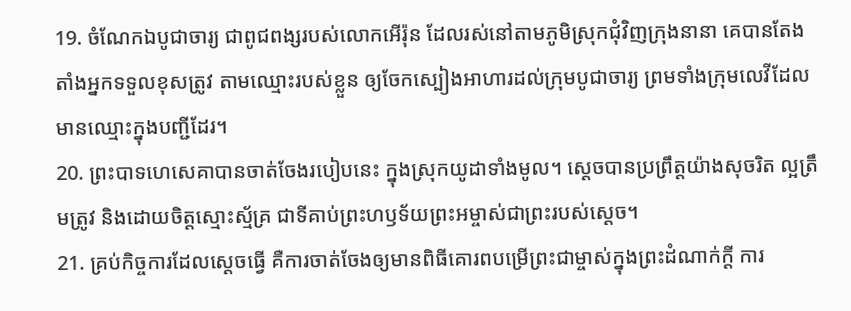19. ចំណែកឯបូជាចារ្យ ជាពូជពង្សរបស់លោកអើរ៉ុន ដែលរស់នៅតាមភូមិស្រុកជុំវិញក្រុងនានា គេបានតែងតាំងអ្នកទទួលខុសត្រូវ តាមឈ្មោះរបស់ខ្លួន ឲ្យចែកស្បៀងអាហារដល់ក្រុមបូជាចារ្យ ព្រមទាំងក្រុមលេវីដែលមានឈ្មោះក្នុងបញ្ជីដែរ។
20. ព្រះបាទហេសេគាបានចាត់ចែងរបៀបនេះ ក្នុងស្រុកយូដាទាំងមូល។ ស្ដេចបានប្រព្រឹត្តយ៉ាងសុចរិត ល្អត្រឹមត្រូវ និងដោយចិត្តស្មោះស្ម័គ្រ ជាទីគាប់ព្រះហឫទ័យព្រះអម្ចាស់ជាព្រះរបស់ស្ដេច។
21. គ្រប់កិច្ចការដែលស្ដេចធ្វើ គឺការចាត់ចែងឲ្យមានពិធីគោរពបម្រើព្រះជាម្ចាស់ក្នុងព្រះដំណាក់ក្ដី ការ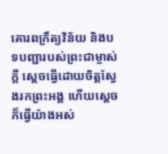គោរពក្រឹត្យវិន័យ និងបទបញ្ជារបស់ព្រះជាម្ចាស់ក្ដី ស្ដេចធ្វើដោយចិត្តស្វែងរកព្រះអង្គ ហើយស្ដេចក៏ធ្វើយ៉ាងអស់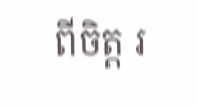ពីចិត្ត រ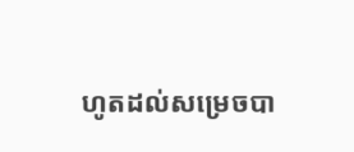ហូតដល់សម្រេចបា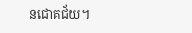នជោគជ័យ។